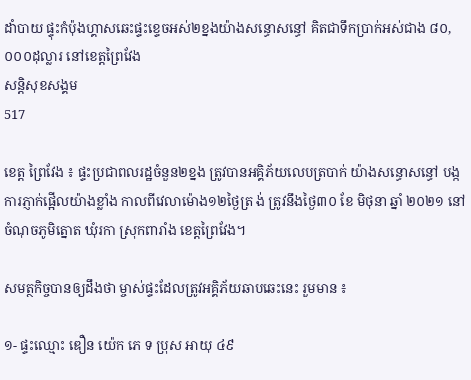ដាំបាយ ផ្ទុះកំប៉ុងហ្គាសឆេះផ្ទះខ្ទេចអស់២ខ្នងយ៉ាងសន្ធោសន្ធៅ គិតជាទឹកប្រាក់អស់ជាង ៨០,០០០ដុល្លារ នៅខេត្តព្រៃវែង
សន្តិសុខសង្គម
517

ខេត្ត ព្រៃវែង ៖ ផ្ទះប្រជាពលរដ្ឋចំនួន២ខ្នង ត្រូវបានអគ្គិភ័យលេបត្របាក់ យ៉ាងសន្ធោសន្ធៅ បង្កការភ្ញាក់ផ្អើលយ៉ាងខ្លាំង កាលពីវេលាម៉ោង១២ថ្ងៃត្រ ង់ ត្រូវនឹងថ្ងៃ៣០ ខែ មិថុនា ឆ្នាំ ២០២១ នៅចំណុចភូមិត្នោត ឃុំរកា ស្រុកពារាំង ខេត្តព្រៃវែង។

សមត្ថកិច្ចបានឲ្យដឹងថា ម្ចាស់ផ្ទះដែលត្រូវអគ្គិភ័យឆាបឆេះនេះ រួមមាន ៖

១- ផ្ទះឈ្មោះ ឌឿន យ៉េក ភេ ទ ប្រុស អាយុ ៤៩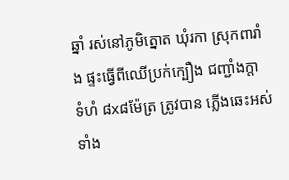ឆ្នាំ រស់នៅភូមិត្នោត ឃុំរកា ស្រុកពារាំង ផ្ទះធ្វើពីឈើប្រក់ក្បឿង ជញ្ជាំងក្តា ទំហំ ៨x៨ម៉ែត្រ ត្រូវបាន ភ្លើងឆេះអស់ទាំង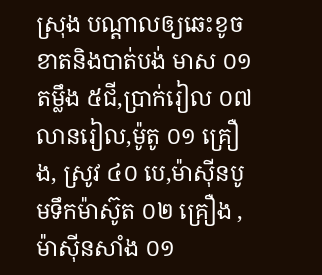ស្រុង បណ្តាលឲ្យឆេះខូចខាតនិងបាត់បង់ មាស ០១ តម្លឹង ៥ជី,ប្រាក់រៀល ០៧ លានរៀល,ម៉ូតូ ០១ គ្រឿង, ស្រូវ ៤០ បេ,ម៉ាស៊ីនបូមទឹកម៉ាស៊ូត ០២ គ្រឿង ,ម៉ាស៊ីនសាំង ០១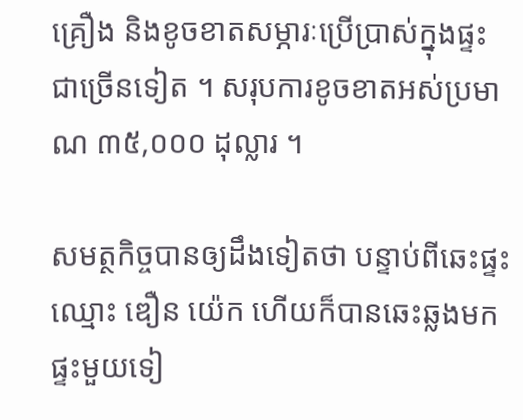គ្រឿង និងខូចខាតសម្ភារៈប្រើប្រាស់ក្នុងផ្ទះជាច្រើនទៀត ។ សរុបការខូចខាតអស់ប្រមាណ ៣៥,០០០ ដុល្លារ ។

សមត្ថកិច្ចបានឲ្យដឹងទៀតថា បន្ទាប់ពីឆេះផ្ទះឈ្មោះ ឌឿន យ៉េក ហើយក៏បានឆេះឆ្លងមកផ្ទះមួយទៀ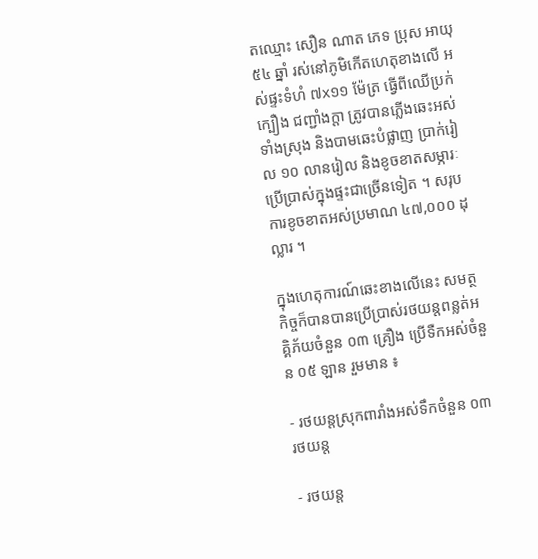តឈ្មោះ សឿន ណាត ភេទ ប្រុស អាយុ ៥៤ ឆ្នាំ រស់នៅភូមិកើតហេតុខាងលើ អស់ផ្ទះទំហំ ៧x១១ ម៉ែត្រ ធ្វើពីឈើប្រក់ក្បឿង ជញ្ជាំងក្តា ត្រូវបានភ្លើងឆេះអស់ទាំងស្រុង និងបាមឆេះបំផ្លាញ ប្រាក់រៀល ១០ លានរៀល និងខូចខាតសម្ភារៈប្រើប្រាស់ក្នុងផ្ទះជាច្រើនទៀត ។ សរុបការខូចខាតអស់ប្រមាណ ៤៧,០០០ ដុល្លារ ។

ក្នុងហេតុការណ៍ឆេះខាងលើនេះ សមត្ថកិច្ចក៏បានបានប្រើប្រាស់រថយន្តពន្លត់អគ្គិភ័យចំនួន ០៣ គ្រឿង ប្រើទឺកអស់ចំនួន ០៥ ឡាន រួមមាន ៖

- រថយន្តស្រុកពារាំងអស់ទឹកចំនួន ០៣ រថយន្ត

- រថយន្ត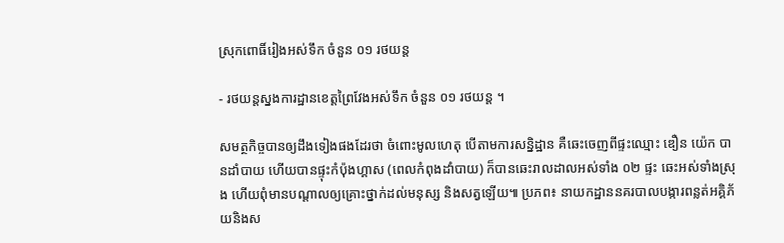ស្រុកពោធិ៍រៀងអស់ទឹក ចំនួន ០១ រថយន្ត

- រថយន្តស្នងការដ្ឋានខេត្តព្រៃវែងអស់ទឹក ចំនួន ០១ រថយន្ត ។

សមត្ថកិច្ចបានឲ្យដឹងទៀងផងដែរថា ចំពោះមូលហេតុ បើតាមការសន្និដ្ឋាន គឺឆេះចេញពីផ្ទះឈ្មោះ ឌឿន យ៉េក បានដាំបាយ ហើយបានផ្ទុះកំប៉ុងហ្គាស (ពេលកំពុងដាំបាយ) ក៏បានឆេះរាលដាលអស់ទាំង ០២ ផ្ទះ ឆេះអស់ទាំងស្រុង ហើយពុំមានបណ្តាលឲ្យគ្រោះថ្នាក់ដល់មនុស្ស និងសត្វឡើយ៕ ប្រភព៖ នាយកដ្ឋាននគរបាលបង្ការពន្លត់អគ្គិភ័យនិងស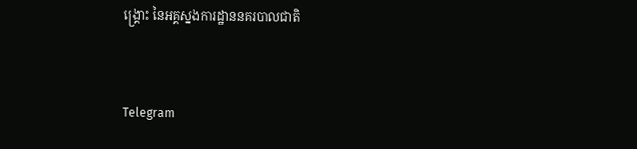ង្គ្រោះ នៃអគ្គស្នងការដ្ឋាននគរបាលជាតិ


Telegram